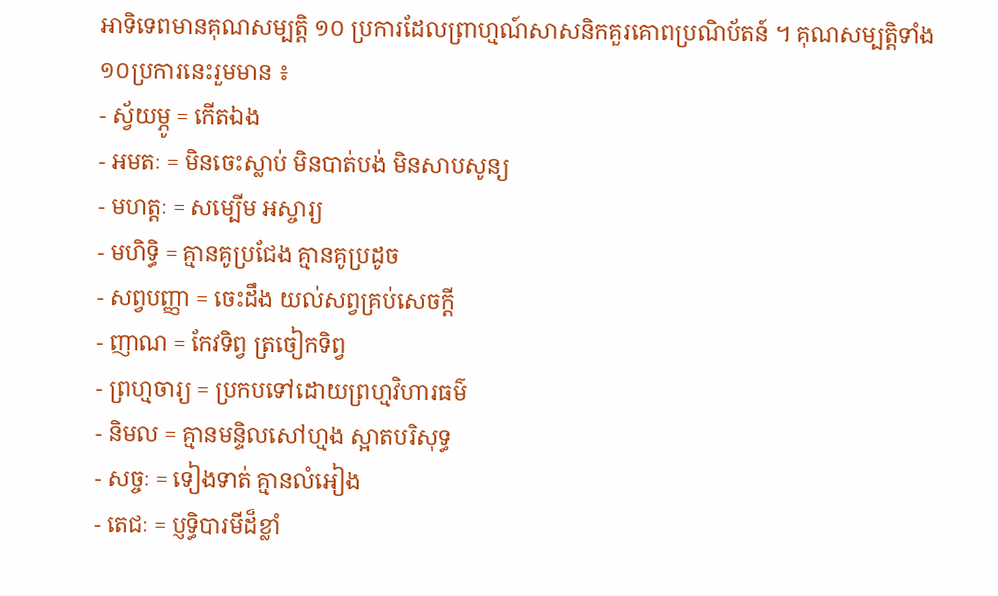អាទិទេពមានគុណសម្បត្តិ ១០ ប្រការដែលព្រាហ្មណ៍សាសនិកគួរគោពប្រណិប័តន៍ ។ គុណសម្បត្តិទាំង១០ប្រការនេះរួមមាន ៖
- ស្វ័យម្ភូ = កើតឯង
- អមតៈ = មិនចេះស្លាប់ មិនបាត់បង់ មិនសាបសូន្យ
- មហត្តៈ = សម្បើម អស្ចារ្យ
- មហិទ្ធិ = គ្មានគូប្រជែង គ្មានគូប្រដូច
- សព្វបញ្ញា = ចេះដឹង យល់សព្វគ្រប់សេចក្តី
- ញាណ = កែវទិព្វ ត្រចៀកទិព្វ
- ព្រហ្មចារ្យ = ប្រកបទៅដោយព្រហ្មវិហារធម៌
- និមល = គ្មានមន្ទិលសៅហ្មង ស្អាតបរិសុទ្ធ
- សច្ចៈ = ទៀងទាត់ គ្មានលំអៀង
- តេជៈ = ប្ញទ្ធិបារមីដ៏ខ្លាំ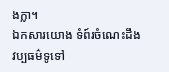ងក្លា។
ឯកសារយោង ទំព៍រចំណេះដឹងវប្បធម៌ទូទៅ